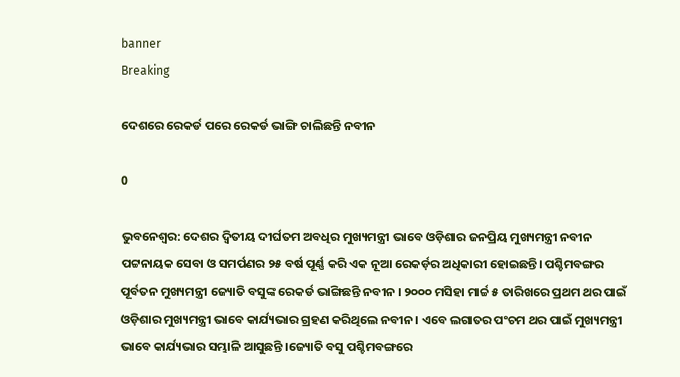banner
Breaking

ଦେଶରେ ରେକର୍ଡ ପରେ ରେକର୍ଡ ଭାଙ୍ଗି ଚାଲିଛନ୍ତି ନବୀନ

0

ଭୁବନେଶ୍ଵର: ଦେଶର ଦ୍ବିତୀୟ ଦୀର୍ଘତମ ଅବଧିର ମୁଖ୍ୟମନ୍ତ୍ରୀ ଭାବେ ଓଡ଼ିଶାର ଜନପ୍ରିୟ ମୁଖ୍ୟମନ୍ତ୍ରୀ ନବୀନ ପଟ୍ଟନାୟକ ସେବା ଓ ସମର୍ପଣର ୨୫ ବର୍ଷ ପୂର୍ଣ୍ଣ କରି ଏକ ନୂଆ ରେକର୍ଡ଼ର ଅଧିକାରୀ ହୋଇଛନ୍ତି। ପଶ୍ଚିମବଙ୍ଗର ପୂର୍ବତନ ମୁଖ୍ୟମନ୍ତ୍ରୀ ଜ୍ୟୋତି ବସୁଙ୍କ ରେକର୍ଡ ଭାଙ୍ଗିଛନ୍ତି ନବୀନ । ୨୦୦୦ ମସିହା ମାର୍ଚ୍ଚ ୫ ତାରିଖରେ ପ୍ରଥମ ଥର ପାଇଁ ଓଡ଼ିଶାର ମୁଖ୍ୟମନ୍ତ୍ରୀ ଭାବେ କାର୍ଯ୍ୟଭାର ଗ୍ରହଣ କରିଥିଲେ ନବୀନ । ଏବେ ଲଗାତର ପଂଚମ ଥର ପାଇଁ ମୁଖ୍ୟମନ୍ତ୍ରୀ ଭାବେ କାର୍ଯ୍ୟଭାର ସମ୍ଭାଳି ଆସୁଛନ୍ତି ।ଜ୍ୟୋତି ବସୁ ପଶ୍ଚିମବଙ୍ଗରେ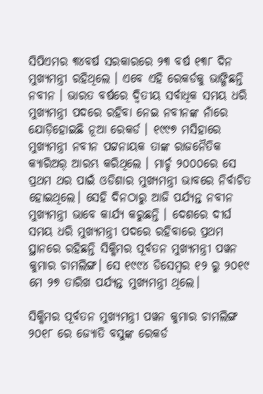ସିପିଏମର ୩୪ବର୍ଷ ସରକାରରେ ୨୩ ବର୍ଷ ୧୩୮ ଦିନ ମୁଖ୍ୟମନ୍ତ୍ରୀ ରହିଥିଲେ । ଏବେ ଏହି ରେକର୍ଡକୁ ଭାଙ୍ଗିଛନ୍ତି ନବୀନ । ଭାରତ ବର୍ଷରେ ଦ୍ବିତୀୟ ସର୍ବାଧିକ ସମୟ ଧରି ମୁଖ୍ୟମନ୍ତ୍ରୀ ପଦରେ ରହିବା ନେଇ ନବୀନଙ୍କ ନାଁରେ ଯୋଡ଼ିହୋଇଛି ନୂଆ ରେକର୍ଡ । ୧୯୯୭ ମସିହାରେ ମୁଖ୍ୟମନ୍ତ୍ରୀ ନବୀନ ପଟ୍ଟନାୟକ ତାଙ୍କ ରାଜନୈତିକ କ୍ୟାରିଅର୍ ଆରମ୍ଭ କରିଥିଲେ । ମାର୍ଚ୍ଚ ୨୦୦୦ରେ ସେ ପ୍ରଥମ ଥର ପାଇଁ ଓଡିଶାର ମୁଖ୍ୟମନ୍ତ୍ରୀ ଭାବରେ ନିର୍ବାଚିତ ହୋଇଥିଲେ। ସେହି ଦିନଠାରୁ ଆଜି ପର୍ଯ୍ୟନ୍ତ ନବୀନ ମୁଖ୍ୟମନ୍ତ୍ରୀ ଭାବେ କାର୍ଯ୍ୟ କରୁଛନ୍ତି । ଦେଶରେ ଦୀର୍ଘ ସମୟ ଧରି ମୁଖ୍ୟମନ୍ତ୍ରୀ ପଦରେ ରହିବାରେ ପ୍ରଥମ ସ୍ଥାନରେ ରହିଛନ୍ତି ସିକ୍କିମର ପୂର୍ବତନ ମୁଖ୍ୟମନ୍ତ୍ରୀ ପୱନ କୁମାର ଚାମଲିଙ୍ଗ। ସେ ୧୯୯୪ ଡିସେମ୍ବର ୧୨ ରୁ ୨୦୧୯ ମେ ୨୭ ତାରିଖ ପର୍ଯ୍ୟନ୍ତ ମୁଖ୍ୟମନ୍ତ୍ରୀ ଥିଲେ।

ସିକ୍କିମର ପୂର୍ବତନ ମୁଖ୍ୟମନ୍ତ୍ରୀ ପୱନ କୁମାର ଚାମଲିଙ୍ଗ ୨୦୧୮ ରେ ଜ୍ୟୋତି ବସୁଙ୍କ ରେକର୍ଡ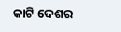କାଟି ଦେଶର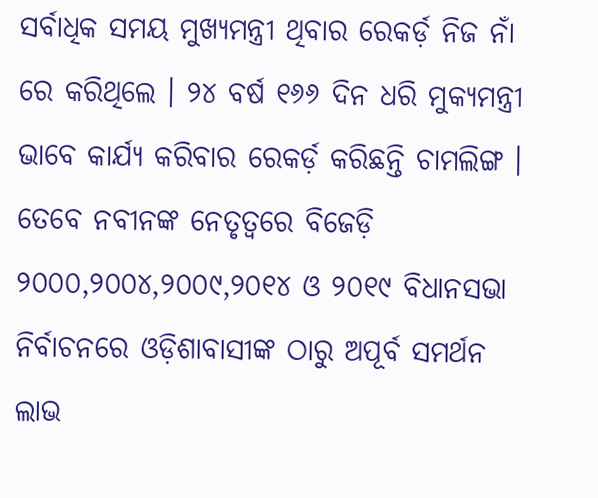ସର୍ବାଧିକ ସମୟ ମୁଖ୍ୟମନ୍ତ୍ରୀ ଥିବାର ରେକର୍ଡ଼ ନିଜ ନାଁ ରେ କରିଥିଲେ । ୨୪ ବର୍ଷ ୧୬୬ ଦିନ ଧରି ମୁକ୍ୟମନ୍ତ୍ରୀ ଭାବେ କାର୍ଯ୍ୟ କରିବାର ରେକର୍ଡ଼ କରିଛନ୍ତି ଚାମଲିଙ୍ଗ । ତେବେ ନବୀନଙ୍କ ନେତୃତ୍ଵରେ ବିଜେଡ଼ି ୨୦୦୦,୨୦୦୪,୨୦୦୯,୨୦୧୪ ଓ ୨୦୧୯ ବିଧାନସଭା ନିର୍ବାଚନରେ ଓଡ଼ିଶାବାସୀଙ୍କ ଠାରୁ ଅପୂର୍ବ ସମର୍ଥନ ଲାଭ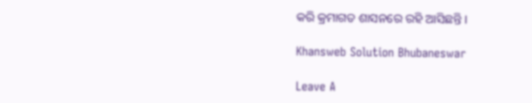କରି କ୍ରମାଗତ ଶାସନରେ ରହି ଆସିଛନ୍ତି ।

Khansweb Solution Bhubaneswar

Leave A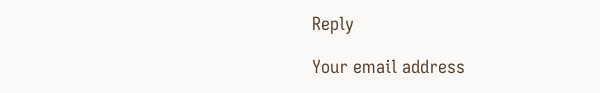Reply

Your email address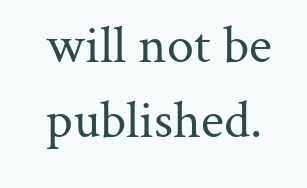will not be published.